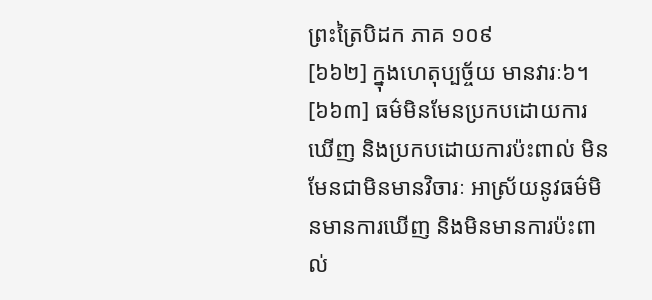ព្រះត្រៃបិដក ភាគ ១០៩
[៦៦២] ក្នុងហេតុប្បច្ច័យ មានវារៈ៦។
[៦៦៣] ធម៌មិនមែនប្រកបដោយការឃើញ និងប្រកបដោយការប៉ះពាល់ មិនមែនជាមិនមានវិចារៈ អាស្រ័យនូវធម៌មិនមានការឃើញ និងមិនមានការប៉ះពាល់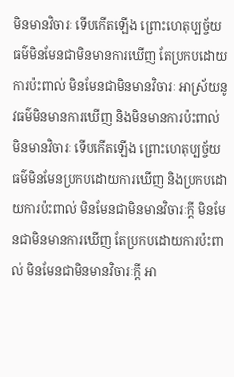មិនមានវិចារៈ ទើបកើតឡើង ព្រោះហេតុប្បច្ច័យ ធម៌មិនមែនជាមិនមានការឃើញ តែប្រកបដោយការប៉ះពាល់ មិនមែនជាមិនមានវិចារៈ អាស្រ័យនូវធម៌មិនមានការឃើញ និងមិនមានការប៉ះពាល់ មិនមានវិចារៈ ទើបកើតឡើង ព្រោះហេតុប្បច្ច័យ ធម៌មិនមែនប្រកបដោយការឃើញ និងប្រកបដោយការប៉ះពាល់ មិនមែនជាមិនមានវិចារៈក្តី មិនមែនជាមិនមានការឃើញ តែប្រកបដោយការប៉ះពាល់ មិនមែនជាមិនមានវិចារៈក្តី អា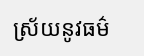ស្រ័យនូវធម៌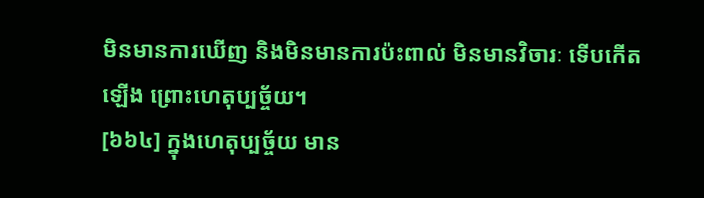មិនមានការឃើញ និងមិនមានការប៉ះពាល់ មិនមានវិចារៈ ទើបកើតឡើង ព្រោះហេតុប្បច្ច័យ។
[៦៦៤] ក្នុងហេតុប្បច្ច័យ មាន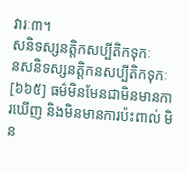វារៈ៣។
សនិទស្សនត្តិកសប្បីតិកទុកៈ
នសនិទស្សនត្តិកនសប្បីតិកទុកៈ
[៦៦៥] ធម៌មិនមែនជាមិនមានការឃើញ និងមិនមានការប៉ះពាល់ មិន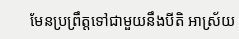មែនប្រព្រឹត្តទៅជាមួយនឹងបីតិ អាស្រ័យ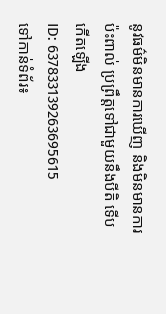នូវធម៌មិនមានការឃើញ និងមិនមានការប៉ះពាល់ ប្រព្រឹត្តទៅជាមួយនឹងបីតិ ទើបកើតឡើង
ID: 637833139263695615
ទៅកាន់ទំព័រ៖